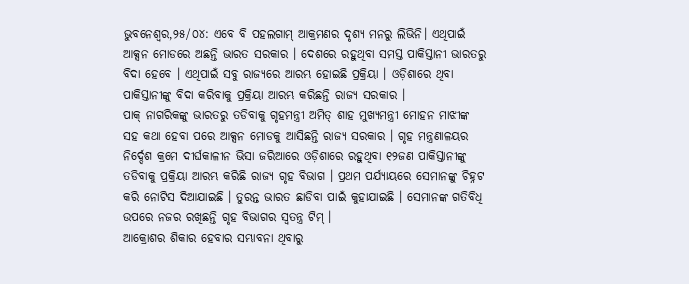ଭୁବନେଶ୍ୱର,୨୫/୦୪: ଏବେ ବି ପହଲଗାମ୍ ଆକ୍ରମଣର ଦୃଶ୍ୟ ମନରୁ ଲିଭିନି। ଏଥିପାଇଁ ଆକ୍ସନ ମୋଡରେ ଅଛନ୍ତି ଭାରତ ସରକାର । ଦେଶରେ ରହୁଥିବା ସମସ୍ତ ପାକିସ୍ତାନୀ ଭାରତରୁ ବିଦା ହେବେ । ଏଥିପାଇଁ ସବୁ ରାଜ୍ୟରେ ଆରମ୍ଭ ହୋଇଛି ପ୍ରକ୍ରିୟା । ଓଡ଼ିଶାରେ ଥିବା ପାକିସ୍ତାନୀଙ୍କୁ ବିଦା କରିବାକୁ ପ୍ରକ୍ରିୟା ଆରମ୍ଭ କରିଛନ୍ତି ରାଜ୍ୟ ସରକାର ।
ପାକ୍ ନାଗରିକଙ୍କୁ ଭାରତରୁ ତଡିବାକୁ ଗୃହମନ୍ତ୍ରୀ ଅମିତ୍ ଶାହ ମୁଖ୍ୟମନ୍ତ୍ରୀ ମୋହନ ମାଝୀଙ୍କ ସହ କଥା ହେବା ପରେ ଆକ୍ସନ ମୋଡକୁ ଆସିଛନ୍ତି ରାଜ୍ୟ ସରକାର । ଗୃହ ମନ୍ତ୍ରଣାଳୟର ନିର୍ଦ୍ଦେଶ କ୍ରମେ ଦୀର୍ଘକାଳୀନ ଭିସା ଜରିଆରେ ଓଡ଼ିଶାରେ ରହୁଥିବା ୧୨ଜଣ ପାକିସ୍ତାନୀଙ୍କୁ ତଡିବାକୁ ପ୍ରକ୍ରିୟା ଆରମ୍ଭ କରିଛି ରାଜ୍ୟ ଗୃହ ବିଭାଗ । ପ୍ରଥମ ପର୍ଯ୍ୟାୟରେ ସେମାନଙ୍କୁ ଚିହ୍ନଟ କରି ନୋଟିସ ଦିଆଯାଇଛି । ତୁରନ୍ତ ଭାରତ ଛାଡିବା ପାଇଁ କୁହାଯାଇଛି । ସେମାନଙ୍କ ଗତିବିଧି ଉପରେ ନଜର ରଖିଛନ୍ତି ଗୃହ ବିଭାଗର ସ୍ବତନ୍ତ୍ର ଟିମ୍ ।
ଆକ୍ରୋଶର ଶିକାର ହେବାର ସମ୍ଭାବନା ଥିବାରୁ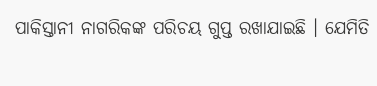ପାକିସ୍ତାନୀ ନାଗରିକଙ୍କ ପରିଚୟ ଗୁପ୍ତ ରଖାଯାଇଛି । ଯେମିତି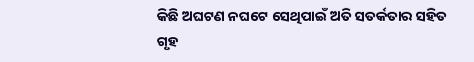କିଛି ଅଘଟଣ ନଘଟେ ସେଥିପାଇଁ ଅତି ସତର୍କତାର ସହିତ ଗୃହ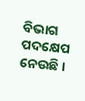ବିଭାଗ ପଦକ୍ଷେପ ନେଉଛି ।